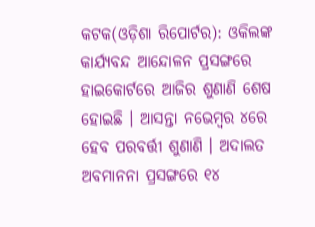କଟକ(ଓଡ଼ିଶା ରିପୋର୍ଟର): ଓକିଲଙ୍କ କାର୍ଯ୍ୟବନ୍ଦ ଆନ୍ଦୋଳନ ପ୍ରସଙ୍ଗରେ ହାଇକୋର୍ଟରେ ଆଜିର ଶୁଣାଣି ଶେଷ ହୋଇଛି । ଆସନ୍ତା ନଭେମ୍ବର ୪ରେ ହେବ ପରବର୍ତ୍ତୀ ଶୁଣାଣି । ଅଦାଲତ ଅବମାନନା ପ୍ରସଙ୍ଗରେ ୧୪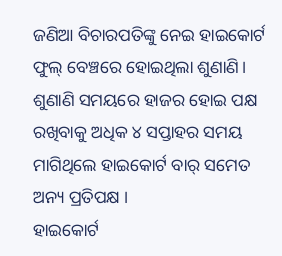ଜଣିଆ ବିଚାରପତିଙ୍କୁ ନେଇ ହାଇକୋର୍ଟ ଫୁଲ୍ ବେଞ୍ଚରେ ହୋଇଥିଲା ଶୁଣାଣି। ଶୁଣାଣି ସମୟରେ ହାଜର ହୋଇ ପକ୍ଷ ରଖିବାକୁ ଅଧିକ ୪ ସପ୍ତାହର ସମୟ ମାଗିଥିଲେ ହାଇକୋର୍ଟ ବାର୍ ସମେତ ଅନ୍ୟ ପ୍ରତିପକ୍ଷ ।
ହାଇକୋର୍ଟ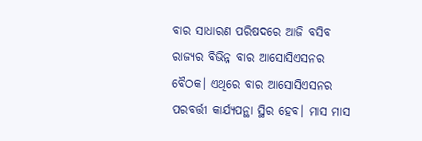ବାର ସାଧାରଣ ପରିଷଦରେ ଆଜି ବସିବ ରାଜ୍ୟର ବିଭିନ୍ନ ବାର ଆସୋସିଏସନର ବୈଠକ। ଏଥିରେ ବାର ଆସୋସିଏସନର ପରବର୍ତ୍ତୀ କାର୍ଯ୍ୟପନ୍ଥା ସ୍ଥିର ହେବ। ମାସ ମାସ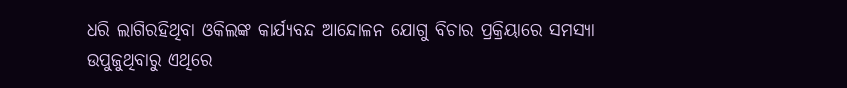ଧରି ଲାଗିରହିଥିବା ଓକିଲଙ୍କ କାର୍ଯ୍ୟବନ୍ଦ ଆନ୍ଦୋଳନ ଯୋଗୁ ବିଚାର ପ୍ରକ୍ରିୟାରେ ସମସ୍ୟା ଉପୁଜୁଥିବାରୁ ଏଥିରେ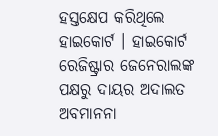ହସ୍ତକ୍ଷେପ କରିଥିଲେ ହାଇକୋର୍ଟ । ହାଇକୋର୍ଟ ରେଜିଷ୍ଟ୍ରାର ଜେନେରାଲଙ୍କ ପକ୍ଷରୁ ଦାୟର ଅଦାଲତ ଅବମାନନା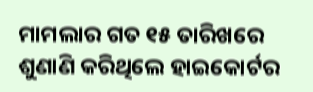ମାମଲାର ଗତ ୧୫ ତାରିଖରେ ଶୁଣାଣି କରିଥିଲେ ହାଇକୋର୍ଟର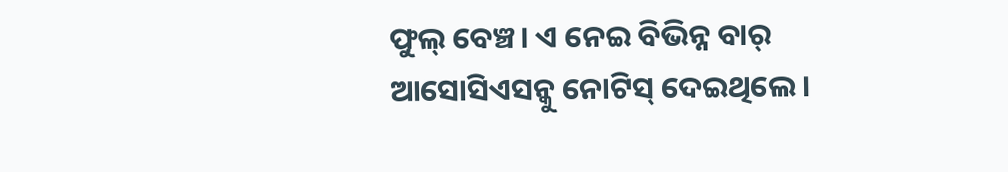ଫୁଲ୍ ବେଞ୍ଚ। ଏ ନେଇ ବିଭିନ୍ନ ବାର୍ ଆସୋସିଏସନ୍କୁ ନୋଟିସ୍ ଦେଇଥିଲେ।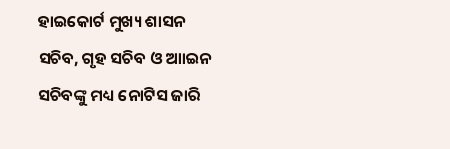ହାଇକୋର୍ଟ ମୁଖ୍ୟ ଶାସନ ସଚିବ, ଗୃହ ସଚିବ ଓ ଆାଇନ ସଚିବଙ୍କୁ ମଧ୍ୟ ନୋଟିସ ଜାରି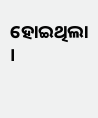ହୋଇଥିଲା ।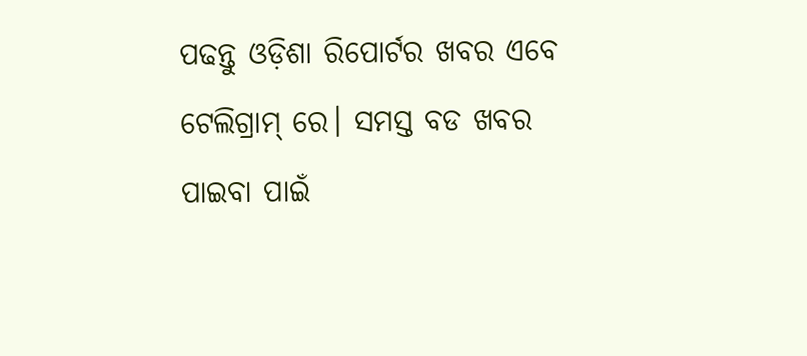ପଢନ୍ତୁ ଓଡ଼ିଶା ରିପୋର୍ଟର ଖବର ଏବେ ଟେଲିଗ୍ରାମ୍ ରେ। ସମସ୍ତ ବଡ ଖବର ପାଇବା ପାଇଁ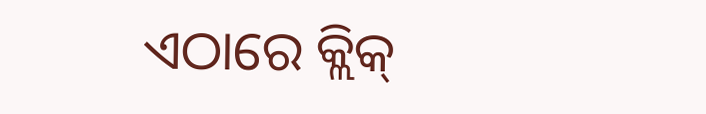ଏଠାରେ କ୍ଲିକ୍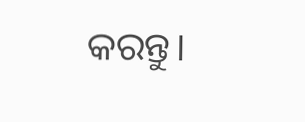କରନ୍ତୁ।